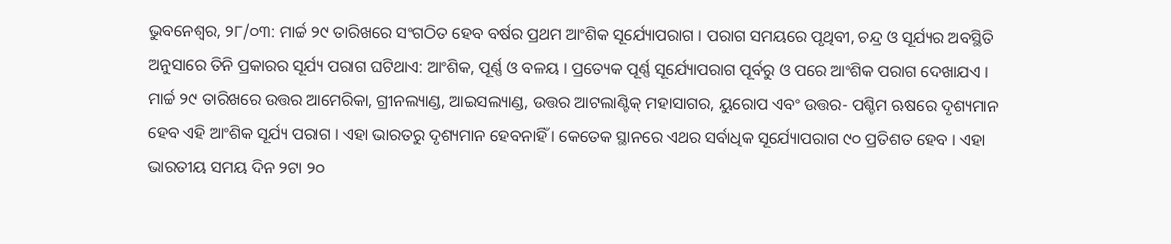ଭୁବନେଶ୍ୱର, ୨୮/୦୩: ମାର୍ଚ୍ଚ ୨୯ ତାରିଖରେ ସଂଗଠିତ ହେବ ବର୍ଷର ପ୍ରଥମ ଆଂଶିକ ସୂର୍ଯ୍ୟୋପରାଗ । ପରାଗ ସମୟରେ ପୃଥିବୀ, ଚନ୍ଦ୍ର ଓ ସୂର୍ଯ୍ୟର ଅବସ୍ଥିତି ଅନୁସାରେ ତିନି ପ୍ରକାରର ସୂର୍ଯ୍ୟ ପରାଗ ଘଟିଥାଏ: ଆଂଶିକ, ପୂର୍ଣ୍ଣ ଓ ବଳୟ । ପ୍ରତ୍ୟେକ ପୂର୍ଣ୍ଣ ସୂର୍ଯ୍ୟୋପରାଗ ପୂର୍ବରୁ ଓ ପରେ ଆଂଶିକ ପରାଗ ଦେଖାଯଏ ।
ମାର୍ଚ୍ଚ ୨୯ ତାରିଖରେ ଉତ୍ତର ଆମେରିକା, ଗ୍ରୀନଲ୍ୟାଣ୍ଡ, ଆଇସଲ୍ୟାଣ୍ଡ, ଉତ୍ତର ଆଟଲାଣ୍ଟିକ୍ ମହାସାଗର, ୟୁରୋପ ଏବଂ ଉତ୍ତର- ପଶ୍ଚିମ ଋଷରେ ଦୃଶ୍ୟମାନ ହେବ ଏହି ଆଂଶିକ ସୂର୍ଯ୍ୟ ପରାଗ । ଏହା ଭାରତରୁ ଦୃଶ୍ୟମାନ ହେବନାହିଁ । କେତେକ ସ୍ଥାନରେ ଏଥର ସର୍ବାଧିକ ସୂର୍ଯ୍ୟୋପରାଗ ୯୦ ପ୍ରତିଶତ ହେବ । ଏହା ଭାରତୀୟ ସମୟ ଦିନ ୨ଟା ୨୦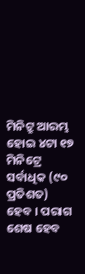ମିନିଟ୍ରୁ ଆରମ୍ଭ ହୋଇ ୪ଟା ୧୭ ମିନିଟ୍ରେ ସର୍ବାଧିକ (୯୦ ପ୍ରତିଶତ) ହେବ । ପରାଗ ଶେଷ ହେବ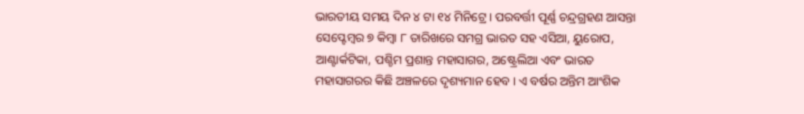ଭାରତୀୟ ସମୟ ଦିନ ୪ ଟା ୧୪ ମିନିଟ୍ରେ । ପରବର୍ତ୍ତୀ ପୂର୍ଣ୍ଣ ଚନ୍ଦ୍ରଗ୍ରହଣ ଆସନ୍ତା ସେପ୍ଟେମ୍ବର ୭ କିମ୍ବା ୮ ତାରିଖରେ ସମଗ୍ର ଭାରତ ସହ ଏସିଆ, ୟୁରୋପ, ଆଣ୍ଟାର୍କଟିକା, ପଶ୍ଚିମ ପ୍ରଶାନ୍ତ ମହାସାଗର, ଅଷ୍ଟ୍ରେଲିଆ ଏବଂ ଭାରତ ମହାସାଗରର କିଛି ଅଞ୍ଚଳରେ ଦୃଶ୍ୟମାନ ହେବ । ଏ ବର୍ଷର ଅନ୍ତିମ ଆଂଶିକ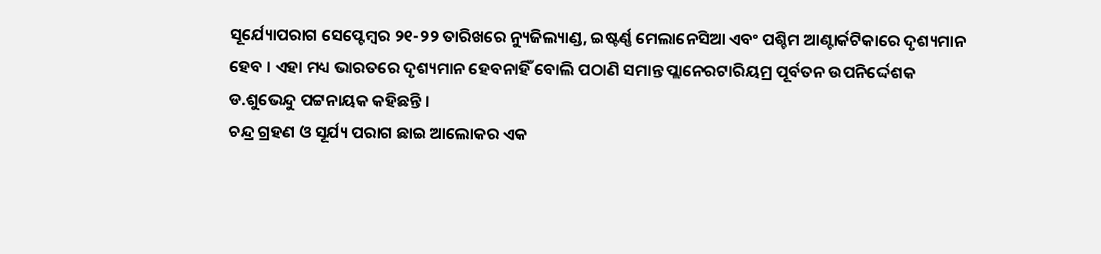ସୂର୍ଯ୍ୟୋପରାଗ ସେପ୍ଟେମ୍ବର ୨୧-୨୨ ତାରିଖରେ ନ୍ୟୁଜିଲ୍ୟାଣ୍ଡ, ଇଷ୍ଟର୍ଣ୍ଣ ମେଲାନେସିଆ ଏବଂ ପଶ୍ଚିମ ଆଣ୍ଟାର୍କଟିକାରେ ଦୃଶ୍ୟମାନ ହେବ । ଏହା ମଧ୍ୟ ଭାରତରେ ଦୃଶ୍ୟମାନ ହେବନାହିଁ ବୋଲି ପଠାଣି ସମାନ୍ତ ପ୍ଲାନେରଟାରିୟମ୍ର ପୂର୍ବତନ ଉପନିର୍ଦ୍ଦେଶକ ଡ.ଶୁଭେନ୍ଦୁ ପଟ୍ଟନାୟକ କହିଛନ୍ତି ।
ଚନ୍ଦ୍ର ଗ୍ରହଣ ଓ ସୂର୍ଯ୍ୟ ପରାଗ ଛାଇ ଆଲୋକର ଏକ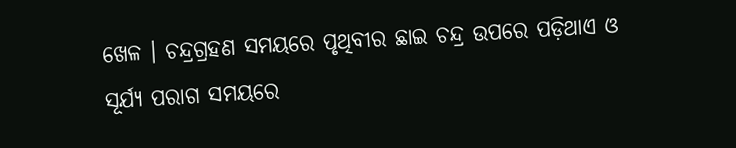ଖେଳ । ଚନ୍ଦ୍ରଗ୍ରହଣ ସମୟରେ ପୃଥିବୀର ଛାଇ ଚନ୍ଦ୍ର ଉପରେ ପଡ଼ିଥାଏ ଓ ସୂର୍ଯ୍ୟ ପରାଗ ସମୟରେ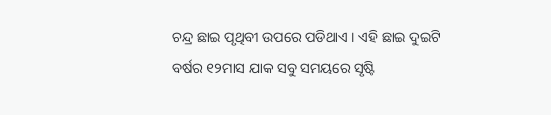ଚନ୍ଦ୍ର ଛାଇ ପୃଥିବୀ ଉପରେ ପଡିଥାଏ । ଏହି ଛାଇ ଦୁଇଟି ବର୍ଷର ୧୨ମାସ ଯାକ ସବୁ ସମୟରେ ସୃଷ୍ଟି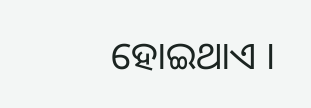ହୋଇଥାଏ ।